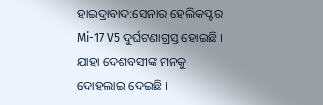ହାଇଦ୍ରାବାଦ:ସେନାର ହେଲିକପ୍ଟର Mi-17 V5 ଦୁର୍ଘଟଣାଗ୍ରସ୍ତ ହୋଇଛି । ଯାହା ଦେଶବସୀଙ୍କ ମନକୁ ଦୋହଲାଇ ଦେଇଛି ।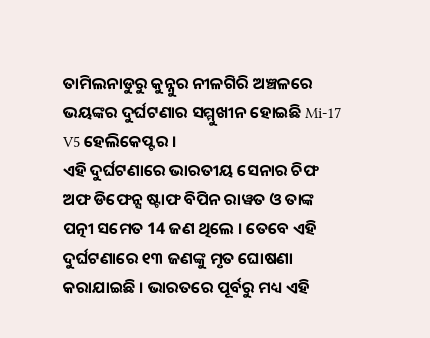ତାମିଲନାଡୁରୁ କୁନ୍ନୁର ନୀଳଗିରି ଅଞ୍ଚଳରେ ଭୟଙ୍କର ଦୁର୍ଘଟଣାର ସମ୍ମୁଖୀନ ହୋଇଛି Mi-17 V5 ହେଲିକେପ୍ଟର ।
ଏହି ଦୁର୍ଘଟଣାରେ ଭାରତୀୟ ସେନାର ଚିଫ ଅଫ ଡିଫେନ୍ସ ଷ୍ଟାଫ ବିପିନ ରାୱତ ଓ ତାଙ୍କ ପତ୍ନୀ ସମେତ 14 ଜଣ ଥିଲେ । ତେବେ ଏହି ଦୁର୍ଘଟଣାରେ ୧୩ ଜଣଙ୍କୁ ମୃତ ଘୋଷଣା କରାଯାଇଛି । ଭାରତରେ ପୂର୍ବରୁ ମଧ୍ୟ ଏହି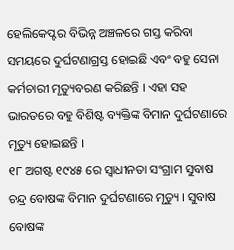ହେଲିକେପ୍ଟର ବିଭିନ୍ନ ଅଞ୍ଚଳରେ ଗସ୍ତ କରିବା ସମୟରେ ଦୁର୍ଘଟଣାଗ୍ରସ୍ତ ହୋଇଛି ଏବଂ ବହୁ ସେନା କର୍ମଚାରୀ ମୃତ୍ୟୁବରଣ କରିଛନ୍ତି । ଏହା ସହ ଭାରତରେ ବହୁ ବିଶିଷ୍ଟ ବ୍ୟକ୍ତିଙ୍କ ବିମାନ ଦୁର୍ଘଟଣାରେ ମୃତ୍ୟୁ ହୋଇଛନ୍ତି ।
୧୮ ଅଗଷ୍ଟ ୧୯୪୫ ରେ ସ୍ବାଧୀନତା ସଂଗ୍ରାମ ସୁବାଷ ଚନ୍ଦ୍ର ବୋଷଙ୍କ ବିମାନ ଦୁର୍ଘଟଣାରେ ମୃତ୍ୟୁ । ସୁବାଷ ବୋଷଙ୍କ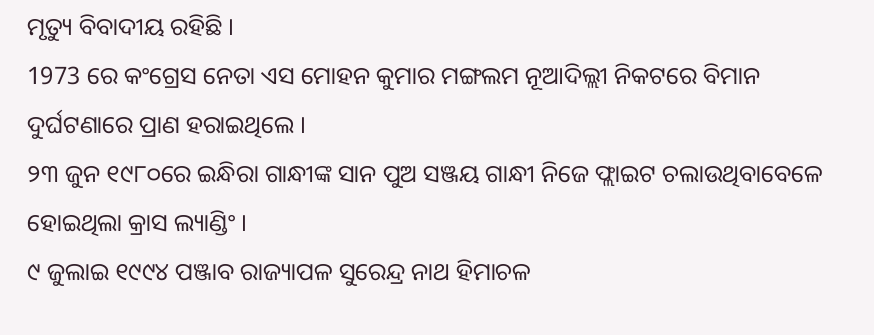ମୃତ୍ୟୁ ବିବାଦୀୟ ରହିଛି ।
1973 ରେ କଂଗ୍ରେସ ନେତା ଏସ ମୋହନ କୁମାର ମଙ୍ଗଲମ ନୂଆଦିଲ୍ଲୀ ନିକଟରେ ବିମାନ ଦୁର୍ଘଟଣାରେ ପ୍ରାଣ ହରାଇଥିଲେ ।
୨୩ ଜୁନ ୧୯୮୦ରେ ଇନ୍ଧିରା ଗାନ୍ଧୀଙ୍କ ସାନ ପୁଅ ସଞ୍ଜୟ ଗାନ୍ଧୀ ନିଜେ ଫ୍ଲାଇଟ ଚଲାଉଥିବାବେଳେ ହୋଇଥିଲା କ୍ରାସ ଲ୍ୟାଣ୍ଡିଂ ।
୯ ଜୁଲାଇ ୧୯୯୪ ପଞ୍ଜାବ ରାଜ୍ୟାପଳ ସୁରେନ୍ଦ୍ର ନାଥ ହିମାଚଳ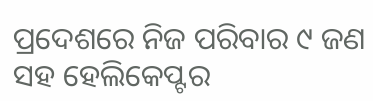ପ୍ରଦେଶରେ ନିଜ ପରିବାର ୯ ଜଣ ସହ ହେଲିକେପ୍ଟର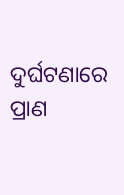ଦୁର୍ଘଟଣାରେ ପ୍ରାଣ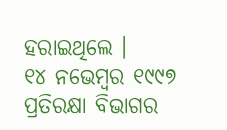ହରାଇଥିଲେ ।
୧୪ ନଭେମ୍ବର ୧୯୯୭ ପ୍ରତିରକ୍ଷା ବିଭାଗର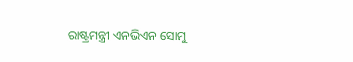ରାଷ୍ଟ୍ରମନ୍ତ୍ରୀ ଏନଭିଏନ ସୋମୁ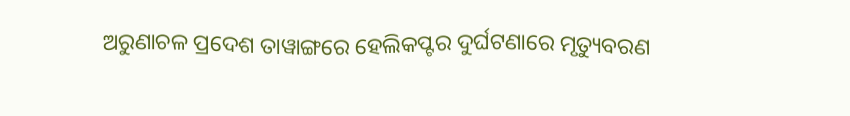ଅରୁଣାଚଳ ପ୍ରଦେଶ ତାୱାଙ୍ଗରେ ହେଲିକପ୍ଟର ଦୁର୍ଘଟଣାରେ ମୃତ୍ୟୁବରଣ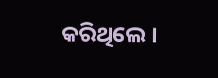କରିଥିଲେ ।